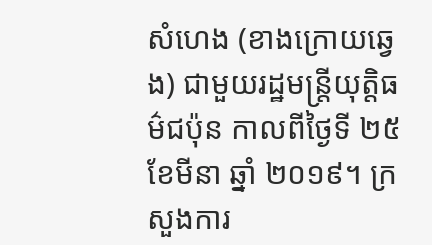សំហេង (ខាងក្រោយឆ្វេង) ជាមួយរដ្ឋមន្ត្រីយុត្តិធម៌ជប៉ុន កាលពីថ្ងៃទី ២៥ ខែមីនា ឆ្នាំ ២០១៩។ ក្រសួងការ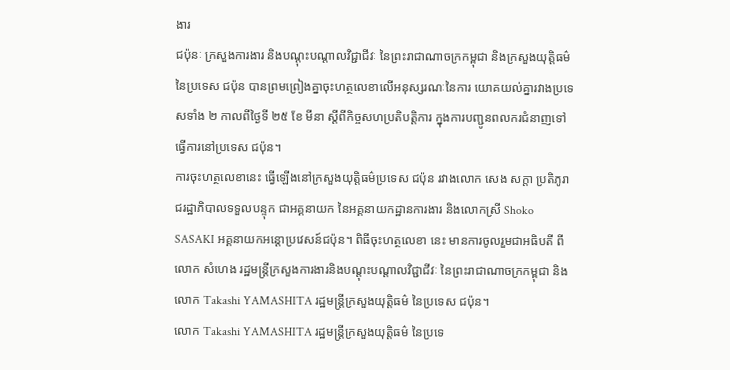ងារ
ជប៉ុនៈ ក្រសួងការងារ និងបណ្តុះបណ្តាលវិជ្ជាជីវៈ នៃព្រះរាជាណាចក្រកម្ពុជា និងក្រសួងយុត្តិធម៌ នៃប្រទេស ជប៉ុន បានព្រមព្រៀងគ្នាចុះហត្ថលេខាលើអនុស្សរណៈនៃការ យោគយល់គ្នារវាងប្រទេសទាំង ២ កាលពីថ្ងៃទី ២៥ ខែ មីនា ស្តីពីកិច្ចសហប្រតិបតិ្តការ ក្នុងការបញ្ជូនពលករជំនាញទៅធ្វើការនៅប្រទេស ជប៉ុន។
ការចុះហត្ថលេខានេះ ធ្វើឡើងនៅក្រសួងយុត្តិធម៌ប្រទេស ជប៉ុន រវាងលោក សេង សក្តា ប្រតិភូរាជរដ្ឋាភិបាលទទួលបន្ទុក ជាអគ្គនាយក នៃអគ្គនាយកដ្ឋានការងារ និងលោកស្រី Shoko SASAKI អគ្គនាយកអន្តោប្រវេសន៍ជប៉ុន។ ពិធីចុះហត្ថលេខា នេះ មានការចូលរួមជាអធិបតី ពីលោក សំហេង រដ្ឋមន្ត្រីក្រសួងការងារនិងបណ្តុះបណ្តាលវិជ្ជាជីវៈ នៃព្រះរាជាណាចក្រកម្ពុជា និងលោក Takashi YAMASHITA រដ្ឋមន្ត្រីក្រសួងយុត្តិធម៌ នៃប្រទេស ជប៉ុន។
លោក Takashi YAMASHITA រដ្ឋមន្ត្រីក្រសួងយុត្តិធម៌ នៃប្រទេ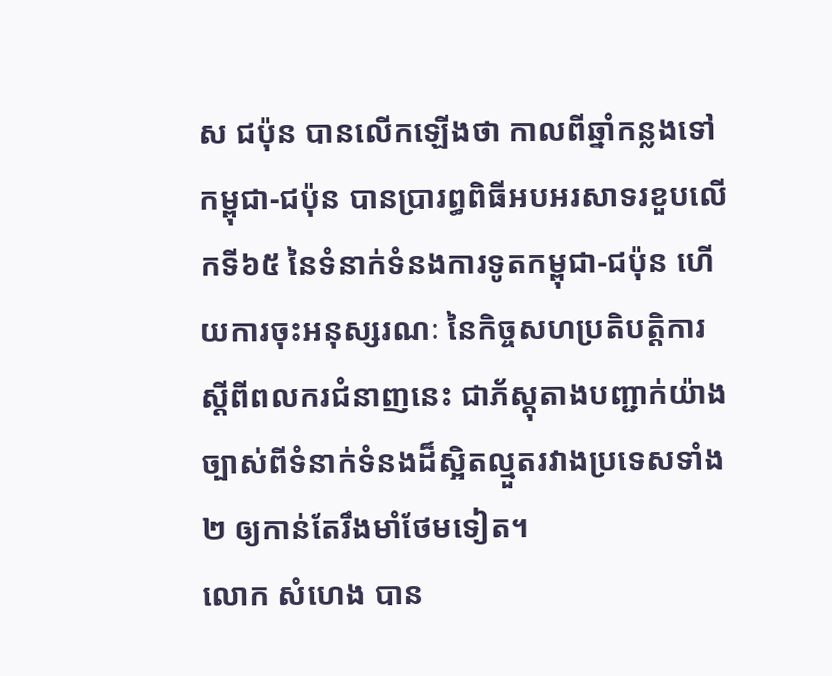ស ជប៉ុន បានលើកឡើងថា កាលពីឆ្នាំកន្លងទៅ កម្ពុជា-ជប៉ុន បានប្រារព្ធពិធីអបអរសាទរខួបលើកទី៦៥ នៃទំនាក់ទំនងការទូតកម្ពុជា-ជប៉ុន ហើយការចុះអនុស្សរណៈ នៃកិច្ចសហប្រតិបត្តិការ ស្តីពីពលករជំនាញនេះ ជាភ័ស្តុតាងបញ្ជាក់យ៉ាងច្បាស់ពីទំនាក់ទំនងដ៏ស្អិតល្មួតរវាងប្រទេសទាំង ២ ឲ្យកាន់តែរឹងមាំថែមទៀត។
លោក សំហេង បាន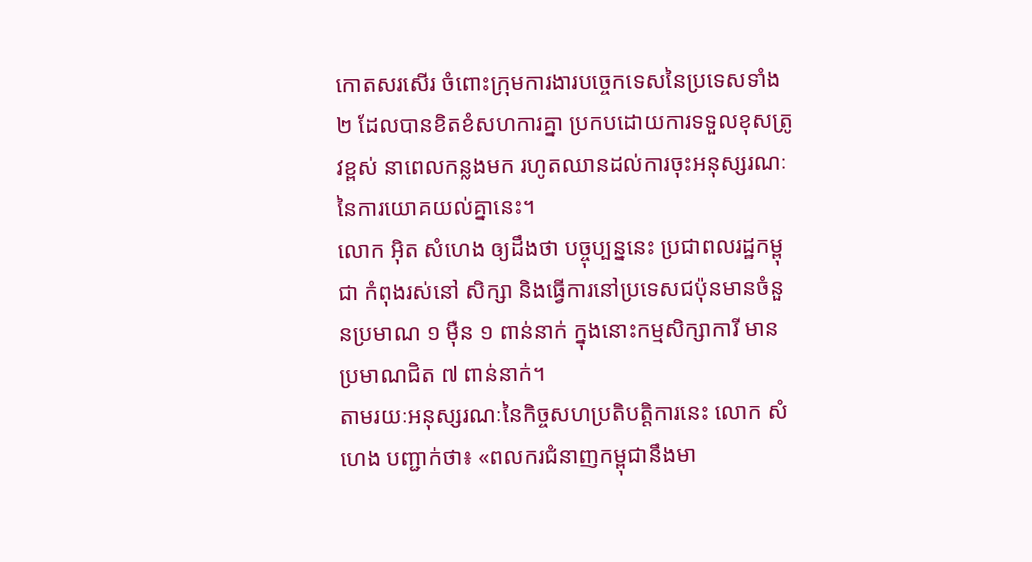កោតសរសើរ ចំពោះក្រុមការងារបច្ចេកទេសនៃប្រទេសទាំង ២ ដែលបានខិតខំសហការគ្នា ប្រកបដោយការទទួលខុសត្រូវខ្ពស់ នាពេលកន្លងមក រហូតឈានដល់ការចុះអនុស្សរណៈនៃការយោគយល់គ្នានេះ។
លោក អុិត សំហេង ឲ្យដឹងថា បច្ចុប្បន្ននេះ ប្រជាពលរដ្ឋកម្ពុជា កំពុងរស់នៅ សិក្សា និងធ្វើការនៅប្រទេសជប៉ុនមានចំនួនប្រមាណ ១ ម៉ឺន ១ ពាន់នាក់ ក្នុងនោះកម្មសិក្សាការី មានប្រមាណជិត ៧ ពាន់នាក់។
តាមរយៈអនុស្សរណៈនៃកិច្ចសហប្រតិបត្តិការនេះ លោក សំហេង បញ្ជាក់ថា៖ «ពលករជំនាញកម្ពុជានឹងមា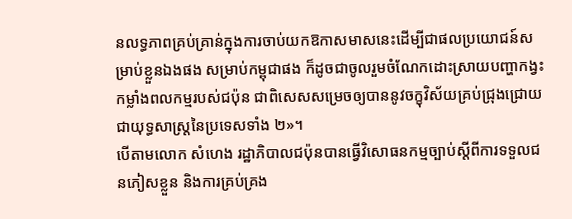នលទ្ធភាពគ្រប់គ្រាន់ក្នុងការចាប់យកឱកាសមាសនេះដើម្បីជាផលប្រយោជន៍សម្រាប់ខ្លួនឯងផង សម្រាប់កម្ពុជាផង ក៏ដូចជាចូលរួមចំណែកដោះស្រាយបញ្ហាកង្វះកម្លាំងពលកម្មរបស់ជប៉ុន ជាពិសេសសម្រេចឲ្យបាននូវចក្ខុវិស័យគ្រប់ជ្រុងជ្រោយជាយុទ្ធសាស្រ្តនៃប្រទេសទាំង ២»។
បើតាមលោក សំហេង រដ្ឋាភិបាលជប៉ុនបានធ្វើវិសោធនកម្មច្បាប់ស្តីពីការទទួលជនភៀសខ្លួន និងការគ្រប់គ្រង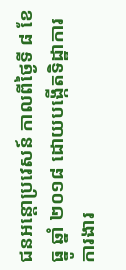ជនអន្តោប្រវេសន៍ កាលពីថ្ងៃទី ៨ ខែ ធ្នូ ឆ្នាំ ២០១៨ ដោយបង្កើតទិដ្ឋាការ ការងារ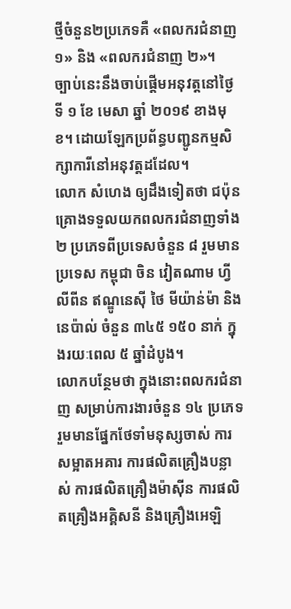ថ្មីចំនួន២ប្រភេទគឺ «ពលករជំនាញ ១» និង «ពលករជំនាញ ២»។
ច្បាប់នេះនឹងចាប់ផ្តើមអនុវត្តនៅថ្ងៃទី ១ ខែ មេសា ឆ្នាំ ២០១៩ ខាងមុខ។ ដោយឡែកប្រព័ន្ធបញ្ជូនកម្មសិក្សាការីនៅអនុវត្តដដែល។
លោក សំហេង ឲ្យដឹងទៀតថា ជប៉ុនគ្រោងទទួលយកពលករជំនាញទាំង ២ ប្រភេទពីប្រទេសចំនួន ៨ រួមមាន ប្រទេស កម្ពុជា ចិន វៀតណាម ហ្វីលីពីន ឥណ្ឌូនេស៊ី ថៃ មីយ៉ាន់ម៉ា និងនេប៉ាល់ ចំនួន ៣៤៥ ១៥០ នាក់ ក្នុងរយៈពេល ៥ ឆ្នាំដំបូង។
លោកបន្ថែមថា ក្នុងនោះពលករជំនាញ សម្រាប់ការងារចំនួន ១៤ ប្រភេទ រួមមានផ្នែកថែទាំមនុស្សចាស់ ការសម្អាតអគារ ការផលិតគ្រឿងបន្លាស់ ការផលិតគ្រឿងម៉ាស៊ីន ការផលិតគ្រឿងអគ្គិសនី និងគ្រឿងអេឡិ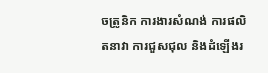ចត្រូនិក ការងារសំណង់ ការផលិតនាវា ការជួសជុល និងដំឡើងរ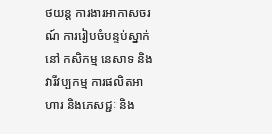ថយន្ត ការងារអាកាសចរណ៍ ការរៀបចំបន្ទប់ស្នាក់នៅ កសិកម្ម នេសាទ និងវារីវប្បកម្ម ការផលិតអាហារ និងភេសជ្ជៈ និង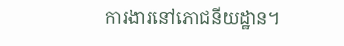ការងារនៅភោជនីយដ្ឋាន។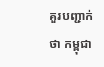គួរបញ្ជាក់ថា កម្ពុជា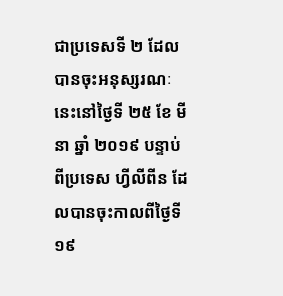ជាប្រទេសទី ២ ដែលបានចុះអនុស្សរណៈនេះនៅថ្ងៃទី ២៥ ខែ មីនា ឆ្នាំ ២០១៩ បន្ទាប់ពីប្រទេស ហ្វីលីពីន ដែលបានចុះកាលពីថ្ងៃទី ១៩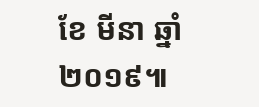ខែ មីនា ឆ្នាំ ២០១៩៕